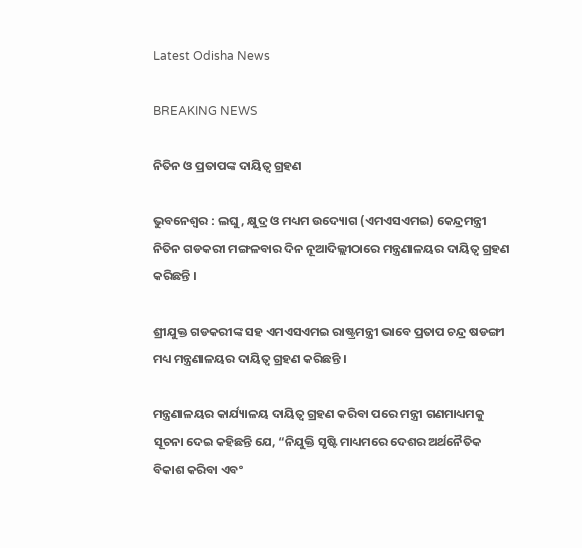Latest Odisha News

BREAKING NEWS

ନିତିନ ଓ ପ୍ରତାପଙ୍କ ଦାୟିତ୍ୱ ଗ୍ରହଣ

ଭୁବନେଶ୍ୱର : ଲଘୁ, କ୍ଷୁଦ୍ର ଓ ମଧ୍ୟମ ଉଦ୍ୟୋଗ (ଏମଏସଏମଇ) କେନ୍ଦ୍ରମନ୍ତ୍ରୀ ନିତିନ ଗଡକରୀ ମଙ୍ଗଳବାର ଦିନ ନୂଆଦିଲ୍ଲୀଠାରେ ମନ୍ତ୍ରଣାଳୟର ଦାୟିତ୍ୱ ଗ୍ରହଣ କରିଛନ୍ତି ।

ଶ୍ରୀଯୁକ୍ତ ଗଡକରୀଙ୍କ ସହ ଏମଏସଏମଇ ରାଷ୍ଟ୍ରମନ୍ତ୍ରୀ ଭାବେ ପ୍ରତାପ ଚନ୍ଦ୍ର ଷଡଙ୍ଗୀ ମଧ୍ୟ ମନ୍ତ୍ରଣାଳୟର ଦାୟିତ୍ୱ ଗ୍ରହଣ କରିଛନ୍ତି ।

ମନ୍ତ୍ରଣାଳୟର କାର୍ଯ୍ୟାଳୟ ଦାୟିତ୍ୱ ଗ୍ରହଣ କରିବା ପରେ ମନ୍ତ୍ରୀ ଗଣମାଧ୍ୟମକୁ ସୂଚନା ଦେଇ କହିଛନ୍ତି ଯେ, “ନିଯୁକ୍ତି ସୃଷ୍ଟି ମାଧ୍ୟମରେ ଦେଶର ଅର୍ଥନୈତିକ ବିକାଶ କରିବା ଏବଂ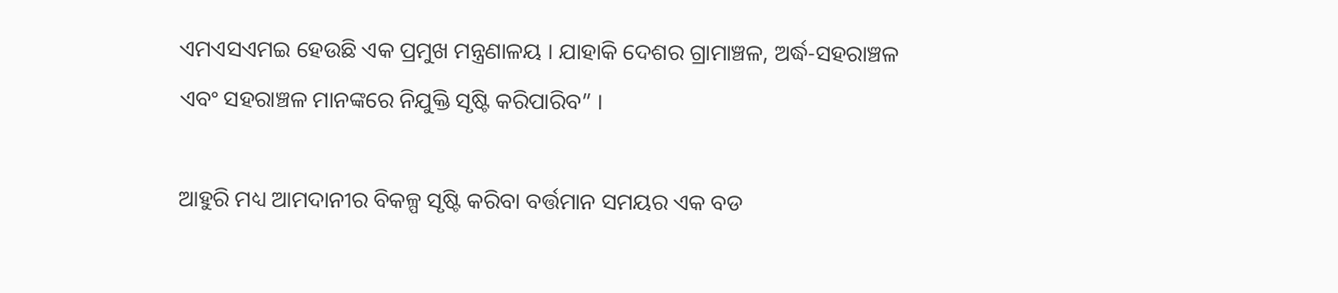ଏମଏସଏମଇ ହେଉଛି ଏକ ପ୍ରମୁଖ ମନ୍ତ୍ରଣାଳୟ । ଯାହାକି ଦେଶର ଗ୍ରାମାଞ୍ଚଳ, ଅର୍ଦ୍ଧ-ସହରାଞ୍ଚଳ ଏବଂ ସହରାଞ୍ଚଳ ମାନଙ୍କରେ ନିଯୁକ୍ତି ସୃଷ୍ଟି କରିପାରିବ” ।

ଆହୁରି ମଧ୍ୟ ଆମଦାନୀର ବିକଳ୍ପ ସୃଷ୍ଟି କରିବା ବର୍ତ୍ତମାନ ସମୟର ଏକ ବଡ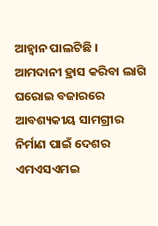ଆହ୍ୱାନ ପାଲଟିଛି । ଆମଦାନୀ ହ୍ରାସ କରିବା ଲାଗି ଘରୋଇ ବଜାରରେ ଆବଶ୍ୟକୀୟ ସାମଗ୍ରୀର ନିର୍ମାଣ ପାଇଁ ଦେଶର ଏମଏସଏମଇ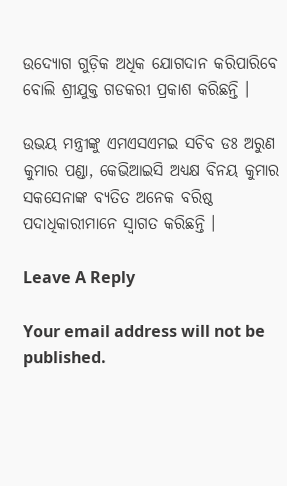ଉଦ୍ୟୋଗ ଗୁଡ଼ିକ ଅଧିକ ଯୋଗଦାନ କରିପାରିବେ ବୋଲି ଶ୍ରୀଯୁକ୍ତ ଗଡକରୀ ପ୍ରକାଶ କରିଛନ୍ତି ।

ଉଭୟ ମନ୍ତ୍ରୀଙ୍କୁ ଏମଏସଏମଇ ସଚିବ ଡଃ ଅରୁଣ କୁମାର ପଣ୍ଡା, କେଭିଆଇସି ଅଧ୍ୟକ୍ଷ ବିନୟ କୁମାର ସକସେନାଙ୍କ ବ୍ୟତିତ ଅନେକ ବରିଷ୍ଠ ପଦାଧିକାରୀମାନେ ସ୍ୱାଗତ କରିଛନ୍ତି ।

Leave A Reply

Your email address will not be published.